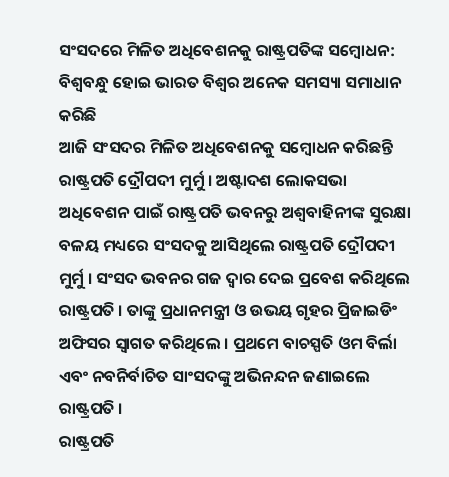ସଂସଦରେ ମିଳିତ ଅଧିବେଶନକୁ ରାଷ୍ଟ୍ରପତିଙ୍କ ସମ୍ବୋଧନ: ବିଶ୍ୱବନ୍ଧୁ ହୋଇ ଭାରତ ବିଶ୍ୱର ଅନେକ ସମସ୍ୟା ସମାଧାନ କରିଛି
ଆଜି ସଂସଦର ମିଳିତ ଅଧିବେଶନକୁ ସମ୍ବୋଧନ କରିଛନ୍ତି ରାଷ୍ଟ୍ରପତି ଦ୍ରୌପଦୀ ମୁର୍ମୁ । ଅଷ୍ଟାଦଶ ଲୋକସଭା ଅଧିବେଶନ ପାଇଁ ରାଷ୍ଟ୍ରପତି ଭବନରୁ ଅଶ୍ବବାହିନୀଙ୍କ ସୁରକ୍ଷା ବଳୟ ମଧ୍ୟରେ ସଂସଦକୁ ଆସିଥିଲେ ରାଷ୍ଟ୍ରପତି ଦ୍ରୌପଦୀ ମୁର୍ମୁ । ସଂସଦ ଭବନର ଗଜ ଦ୍ବାର ଦେଇ ପ୍ରବେଶ କରିଥିଲେ ରାଷ୍ଟ୍ରପତି । ତାଙ୍କୁ ପ୍ରଧାନମନ୍ତ୍ରୀ ଓ ଉଭୟ ଗୃହର ପ୍ରିଜାଇଡିଂ ଅଫିସର ସ୍ବାଗତ କରିଥିଲେ । ପ୍ରଥମେ ବାଚସ୍ପତି ଓମ ବିର୍ଲା ଏବଂ ନବନିର୍ବାଚିତ ସାଂସଦଙ୍କୁ ଅଭିନନ୍ଦନ ଜଣାଇଲେ ରାଷ୍ଟ୍ରପତି ।
ରାଷ୍ଟ୍ରପତି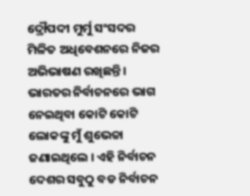ଦ୍ରୌପଦୀ ମୁର୍ମୁ ସଂସଦର ମିଳିତ ଅଧିବେଶନରେ ନିଜର ଅଭିଭାଷଣ ରଖିଛନ୍ତି । ଭାରତର ନିର୍ବାଚନରେ ଭାଗ ନେଇଥିବା କୋଟି କୋଟି ଲୋକଙ୍କୁ ମୁଁ ଶୁଭେଚ୍ଚା ଜଣାଇଥିଲେ । ଏହି ନିର୍ବାଚନ ଦେଶର ସବୁଠୁ ବଡ ନିର୍ବାଚନ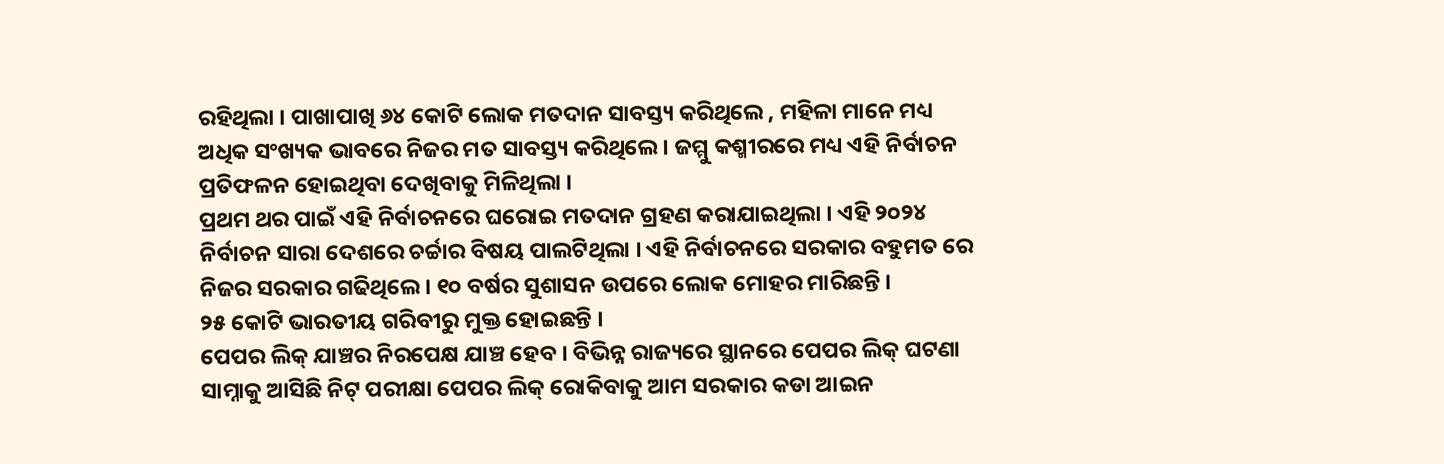ରହିଥିଲା । ପାଖାପାଖି ୬୪ କୋଟି ଲୋକ ମତଦାନ ସାବସ୍ତ୍ୟ କରିଥିଲେ , ମହିଳା ମାନେ ମଧ୍ୟ ଅଧିକ ସଂଖ୍ୟକ ଭାବରେ ନିଜର ମତ ସାବସ୍ତ୍ୟ କରିଥିଲେ । ଜମ୍ମୁ କଶ୍ମୀରରେ ମଧ୍ୟ ଏହି ନିର୍ବାଚନ ପ୍ରତିଫଳନ ହୋଇଥିବା ଦେଖିବାକୁ ମିଳିଥିଲା ।
ପ୍ରଥମ ଥର ପାଇଁ ଏହି ନିର୍ବାଚନରେ ଘରୋଇ ମତଦାନ ଗ୍ରହଣ କରାଯାଇଥିଲା । ଏହି ୨୦୨୪ ନିର୍ବାଚନ ସାରା ଦେଶରେ ଚର୍ଚ୍ଚାର ବିଷୟ ପାଲଟିଥିଲା । ଏହି ନିର୍ବାଚନରେ ସରକାର ବହୁମତ ରେ ନିଜର ସରକାର ଗଢିଥିଲେ । ୧୦ ବର୍ଷର ସୁଶାସନ ଉପରେ ଲୋକ ମୋହର ମାରିଛନ୍ତି ।
୨୫ କୋଟି ଭାରତୀୟ ଗରିବୀରୁ ମୁକ୍ତ ହୋଇଛନ୍ତି ।
ପେପର ଲିକ୍ ଯାଞ୍ଚର ନିରପେକ୍ଷ ଯାଞ୍ଚ ହେବ । ବିଭିନ୍ନ ରାଜ୍ୟରେ ସ୍ଥାନରେ ପେପର ଲିକ୍ ଘଟଣା ସାମ୍ନାକୁ ଆସିଛି ନିଟ୍ ପରୀକ୍ଷା ପେପର ଲିକ୍ ରୋକିବାକୁ ଆମ ସରକାର କଡା ଆଇନ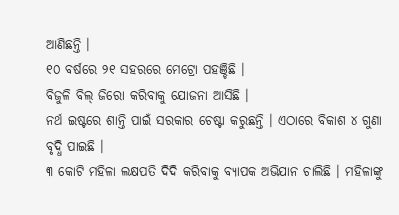ଆଣିଛନ୍ତି ।
୧୦ ବର୍ଷରେ ୨୧ ସହରରେ ମେଟ୍ରୋ ପହଞ୍ଚିଛି ।
ବିଜୁଳି ବିଲ୍ ଜିରୋ କରିବାକୁ ଯୋଜନା ଆସିଛି ।
ନର୍ଥ ଇଷ୍ଟରେ ଶାନ୍ତି ପାଇଁ ସରକାର ଚେଷ୍ଟା କରୁଛନ୍ତି । ଏଠାରେ ବିକାଶ ୪ ଗୁଣା ବୃଦ୍ଧି ପାଇଛି ।
୩ କୋଟି ମହିଳା ଲକ୍ଷପତି ଦିଦି କରିବାକୁ ବ୍ୟାପକ ଅଭିଯାନ ଚାଲିଛି । ମହିଳାଙ୍କୁ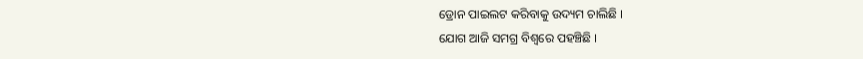ଡ୍ରୋନ ପାଇଲଟ କରିବାକୁ ଉଦ୍ୟମ ଚାଲିଛି ।
ଯୋଗ ଆଜି ସମଗ୍ର ବିଶ୍ୱରେ ପହଞ୍ଚିଛି ।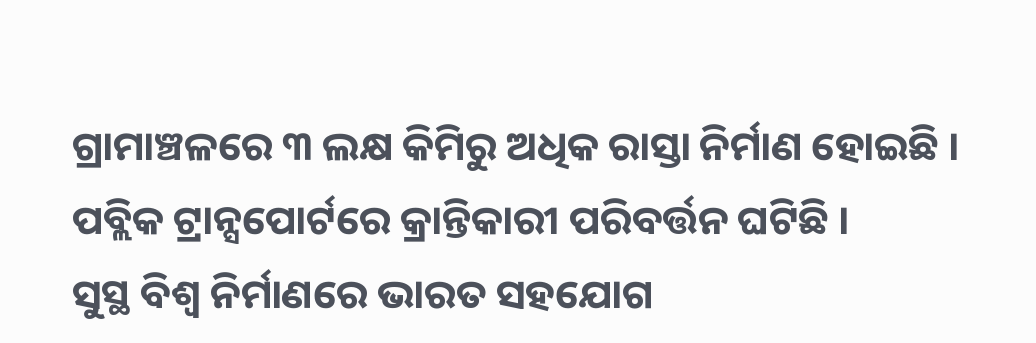ଗ୍ରାମାଞ୍ଚଳରେ ୩ ଲକ୍ଷ କିମିରୁ ଅଧିକ ରାସ୍ତା ନିର୍ମାଣ ହୋଇଛି ।
ପବ୍ଲିକ ଟ୍ରାନ୍ସପୋର୍ଟରେ କ୍ରାନ୍ତିକାରୀ ପରିବର୍ତ୍ତନ ଘଟିଛି ।
ସୁସ୍ଥ ବିଶ୍ୱ ନିର୍ମାଣରେ ଭାରତ ସହଯୋଗ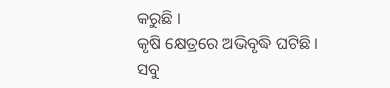କରୁଛି ।
କୃଷି କ୍ଷେତ୍ରରେ ଅଭିବୃଦ୍ଧି ଘଟିଛି ।
ସବୁ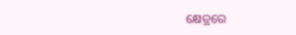କ୍ଷେତ୍ରରେ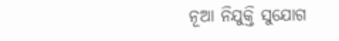ନୂଆ ନିଯୁକ୍ତି ସୁଯୋଗ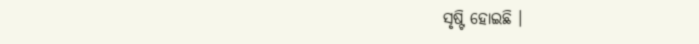ସୃଷ୍ଟି ହୋଇଛି ।